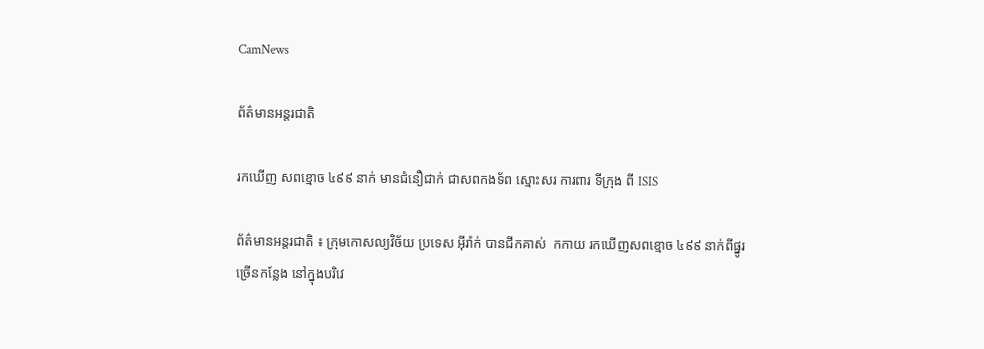CamNews

ព័ត៌មានអន្តរជាតិ

រកឃើញ សពខ្មោច ៤៩៩ នាក់ មានជំនឿជាក់ ជាសពកងទ័ព ស្មោះសរ ការពារ ទីក្រុង ពី ISIS

ព័ត៌មានអន្តរជាតិ ៖ ក្រុមកោសល្យវិច័យ ប្រទេស អ៊ីរ៉ាក់ បានជីកគាស់  កកាយ រកឃើញសពខ្មោច ៤៩៩ នាក់ពីផ្នូរច្រើនកន្លែង នៅក្នុងបរិវេ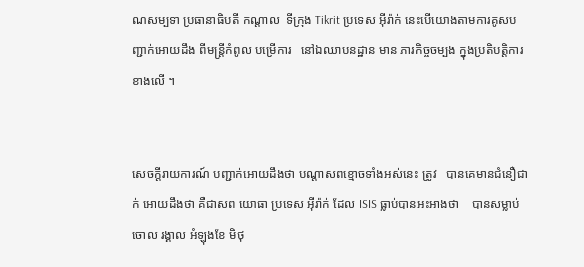ណសម្បទា ប្រធានាធិបតី កណ្តាល  ទីក្រុង Tikrit ប្រទេស អ៊ីរ៉ាក់ នេះបើយោងតាមការគូសបញ្ជាក់អោយដឹង ពីមន្រ្តីកំពូល បម្រើការ   នៅឯឈាបនដ្ឋាន មាន ភារកិច្ចចម្បង ក្នុងប្រតិបត្តិការខាងលើ ។


សេចក្តីរាយការណ៍ បញ្ជាក់អោយដឹងថា បណ្តាសពខ្មោចទាំងអស់នេះ ត្រូវ   បានគេមានជំនឿជាក់ អោយដឹងថា គឺជាសព យោធា ប្រទេស អ៊ីរ៉ាក់ ដែល ISIS ធ្លាប់បានអះអាងថា    បានសម្លាប់ចោល រង្គាល អំឡុងខែ មិថុ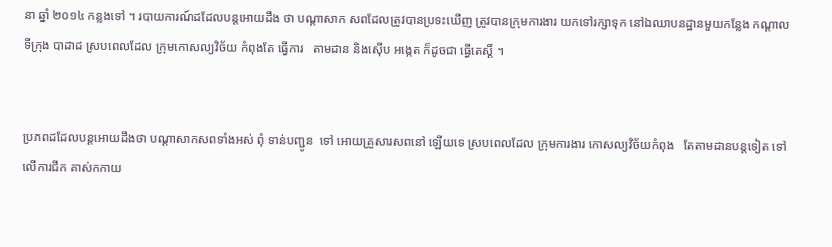នា ឆ្នាំ ២០១៤ កន្លងទៅ ។ របាយការណ៍ដដែលបន្តអោយដឹង ថា បណ្តាសាក សពដែលត្រូវបានប្រទះឃើញ ត្រូវបានក្រុមការងារ យកទៅរក្សាទុក នៅឯឈាបនដ្ឋានមួយកន្លែង កណ្តាលទីក្រុង បាដាដ ស្របពេលដែល ក្រុមកោសល្យវិច័យ កំពុងតែ ធ្វើការ   តាមដាន និងស៊ើប អង្កេត ក៏ដូចជា ធ្វើតេស្តិ៍ ។


ប្រភពដដែលបន្តអោយដឹងថា បណ្តាសាកសពទាំងអស់ ពុំ ទាន់បញ្ជូន  ទៅ អោយគ្រួសារសពនៅ ឡើយទេ ស្របពេលដែល ក្រុមការងារ កោសល្យវិច័យកំពុង   តែតាមដានបន្តទៀត ទៅលើការជីក គាស់កកាយ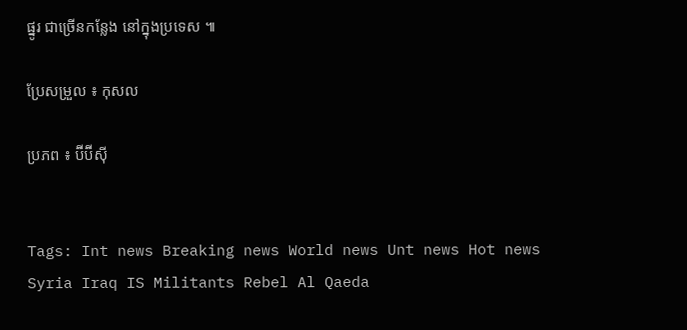ផ្នូរ ជាច្រើនកន្លែង នៅក្នុងប្រទេស ៕

ប្រែសម្រួល ៖ កុសល

ប្រភព ៖ ប៊ីប៊ីស៊ី


Tags: Int news Breaking news World news Unt news Hot news Syria Iraq IS Militants Rebel Al Qaeda